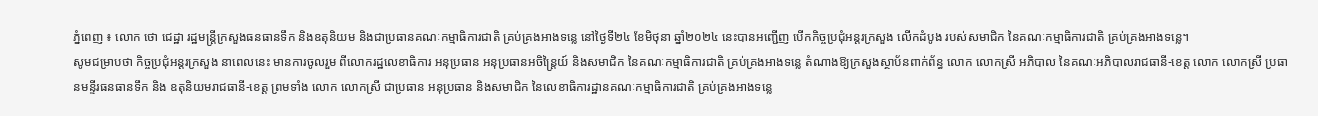ភ្នំពេញ ៖ លោក ថោ ជេដ្ឋា រដ្ឋមន្ត្រីក្រសួងធនធានទឹក និងឧតុនិយម និងជាប្រធានគណៈកម្មាធិការជាតិ គ្រប់គ្រងអាងទន្លេ នៅថ្ងៃទី២៤ ខែមិថុនា ឆ្នាំ២០២៤ នេះបានអញ្ជើញ បើកកិច្ចប្រជុំអន្តរក្រសួង លើកដំបូង របស់សមាជិក នៃគណៈកម្មាធិការជាតិ គ្រប់គ្រងអាងទន្លេ។
សូមជម្រាបថា កិច្ចប្រជុំអន្តរក្រសួង នាពេលនេះ មានការចូលរួម ពីលោករដ្ឋលេខាធិការ អនុប្រធាន អនុប្រធានអចិន្ត្រៃយ៍ និងសមាជិក នៃគណៈកម្មាធិការជាតិ គ្រប់គ្រងអាងទន្លេ តំណាងឱ្យក្រសួងស្ថាប័នពាក់ព័ន្ធ លោក លោកស្រី អភិបាល នៃគណៈអភិបាលរាជធានី-ខេត្ត លោក លោកស្រី ប្រធានមន្ទីរធនធានទឹក និង ឧតុនិយមរាជធានី-ខេត្ត ព្រមទាំង លោក លោកស្រី ជាប្រធាន អនុប្រធាន និងសមាជិក នៃលេខាធិការដ្ឋានគណៈកម្មាធិការជាតិ គ្រប់គ្រងអាងទន្លេ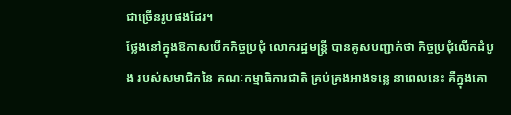ជាច្រើនរូបផងដែរ។
ថ្លែងនៅក្នុងឱកាសបើកកិច្ចប្រជុំ លោករដ្ឋមន្ត្រី បានគូសបញ្ជាក់ថា កិច្ចប្រជុំលើកដំបូង របស់សមាជិកនៃ គណៈកម្មាធិការជាតិ គ្រប់គ្រងអាងទន្លេ នាពេលនេះ គឺក្នុងគោ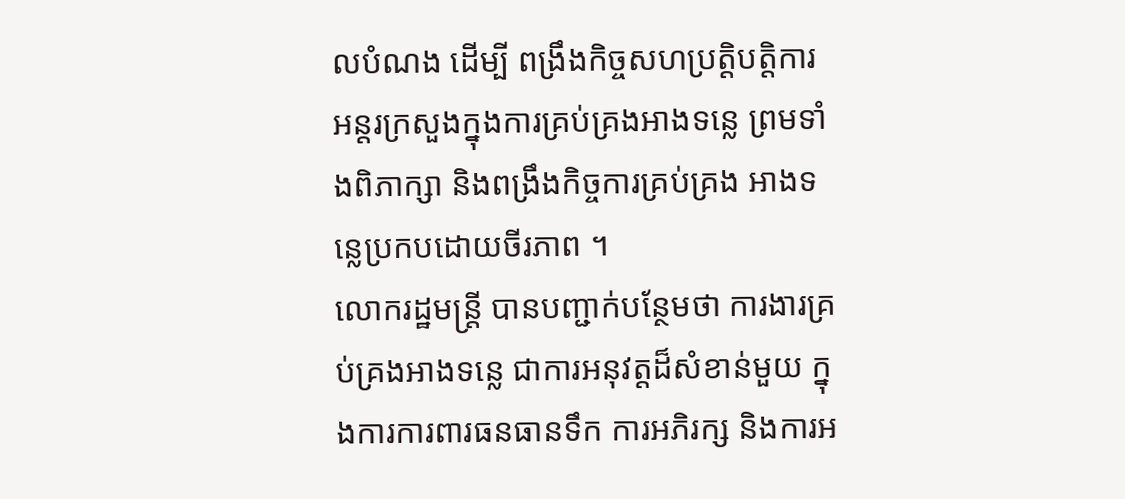លបំណង ដើម្បី ពង្រឹងកិច្ចសហប្រត្តិបត្តិការ អន្តរក្រសួងក្នុងការគ្រប់គ្រងអាងទន្លេ ព្រមទាំងពិភាក្សា និងពង្រឹងកិច្ចការគ្រប់គ្រង អាងទន្លេប្រកបដោយចីរភាព ។
លោករដ្ឋមន្ត្រី បានបញ្ជាក់បន្ថែមថា ការងារគ្រប់គ្រងអាងទន្លេ ជាការអនុវត្តដ៏សំខាន់មួយ ក្នុងការការពារធនធានទឹក ការអភិរក្ស និងការអ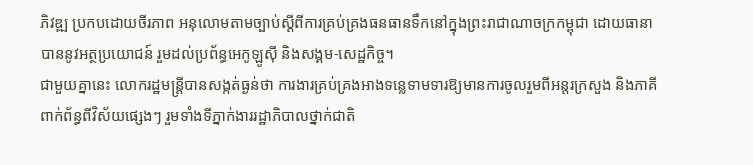ភិវឌ្ឍ ប្រកបដោយចីរភាព អនុលោមតាមច្បាប់ស្តីពីការគ្រប់គ្រងធនធានទឹកនៅក្នុងព្រះរាជាណាចក្រកម្ពុជា ដោយធានាបាននូវអត្ថប្រយោជន៍ រួមដល់ប្រព័ន្ធអេកូឡូស៊ី និងសង្គម-សេដ្ឋកិច្ច។
ជាមួយគ្នានេះ លោករដ្ឋមន្ត្រីបានសង្កត់ធ្ងន់ថា ការងារគ្រប់គ្រងអាងទន្លេទាមទារឱ្យមានការចូលរួមពីអន្តរក្រសួង និងភាគីពាក់ព័ន្ធពីវិស័យផ្សេងៗ រួមទាំងទីភ្នាក់ងាររដ្ឋាភិបាលថ្នាក់ជាតិ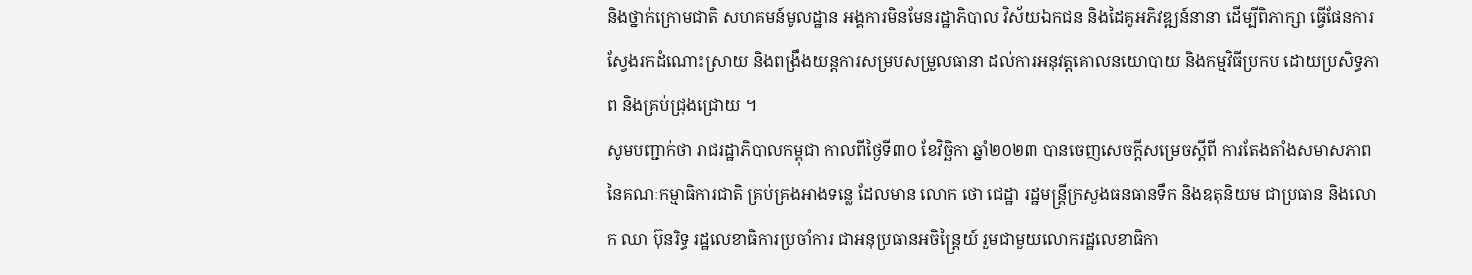និងថ្នាក់ក្រោមជាតិ សហគមន៍មូលដ្ឋាន អង្គការមិនមែនរដ្ឋាភិបាល វិស័យឯកជន និងដៃគូអភិវឌ្ឍន៍នានា ដើម្បីពិភាក្សា ធ្វើផែនការ ស្វែងរកដំណោះស្រាយ និងពង្រឹងយន្តការសម្របសម្រួលធានា ដល់ការអនុវត្តគោលនយោបាយ និងកម្មវិធីប្រកប ដោយប្រសិទ្ធភាព និងគ្រប់ជ្រុងជ្រោយ ។
សូមបញ្ជាក់ថា រាជរដ្ឋាភិបាលកម្ពុជា កាលពីថ្ងៃទី៣០ ខែវិច្ឆិកា ឆ្នាំ២០២៣ បានចេញសេចក្តីសម្រេចស្តីពី ការតែងតាំងសមាសភាព នៃគណៈកម្មាធិការជាតិ គ្រប់គ្រងអាងទន្លេ ដែលមាន លោក ថោ ជេដ្ឋា រដ្ឋមន្ត្រីក្រសួងធនធានទឹក និងឧតុនិយម ជាប្រធាន និងលោក ឈា ប៊ុនរិទ្ធ រដ្ឋលេខាធិការប្រចាំការ ជាអនុប្រធានអចិន្ត្រៃយ៍ រួមជាមួយលោករដ្ឋលេខាធិកា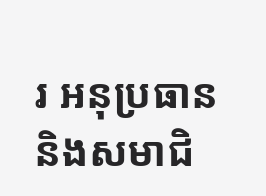រ អនុប្រធាន និងសមាជិ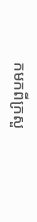កមកពីក្រសួ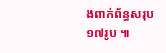ងពាក់ព័ន្ធសរុប ១៧រូប ៕